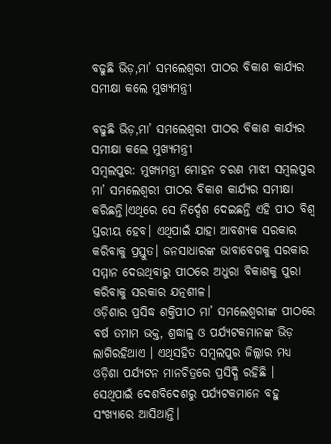ବଢୁଛି ଭିଡ଼,ମା’ ସମଲେଶ୍ବରୀ ପୀଠର ବିକାଶ କାର୍ଯ୍ୟର ସମୀକ୍ଷା କଲେ ମୁଖ୍ୟମନ୍ତ୍ରୀ

ବଢୁଛି ଭିଡ଼,ମା’ ସମଲେଶ୍ବରୀ ପୀଠର ବିକାଶ କାର୍ଯ୍ୟର ସମୀକ୍ଷା କଲେ ମୁଖ୍ୟମନ୍ତ୍ରୀ
ସମ୍ବଲପୁର: ମୁଖ୍ୟମନ୍ତ୍ରୀ ମୋହନ ଚରଣ ମାଝୀ ସମ୍ବଲପୁର ମା’ ସମଲେଶ୍ବରୀ ପୀଠର ବିକାଶ କାର୍ଯ୍ୟର ସମୀକ୍ଷା କରିଛନ୍ତି।ଏଥିରେ ସେ ନିର୍ଦ୍ଦେଶ ଦେଇଛନ୍ତି ଏହି ପୀଠ ବିଶ୍ୱ ସ୍ତରୀୟ ହେବ। ଏଥିପାଇଁ ଯାହା ଆବଶ୍ୟକ ସରକାର କରିବାକୁ ପ୍ରସ୍ତୁତ। ଜନସାଧାରଙ୍କ ଭାବାବେଗକୁ ସରକାର ସମ୍ମାନ ଦେଉଥିବାରୁ ପୀଠରେ ଅଧୁରା ବିକାଶକୁ ପୁରା କରିବାକୁ ସରକାର ଯତ୍ନଶୀଳ।
ଓଡ଼ିଶାର ପ୍ରସିଦ୍ଧ ଶକ୍ତିପୀଠ ମା’ ସମଲେଶ୍ବରୀଙ୍କ ପୀଠରେ ବର୍ଷ ତମାମ ଭକ୍ତ, ଶ୍ରଦ୍ଧାଳୁ ଓ ପର୍ଯ୍ୟଟକମାନଙ୍କ ଭିଡ଼ ଲାଗିରହିଥାଏ । ଏଥିସହିତ ସମ୍ବଲପୁର ଜିଲ୍ଲାର ମଧ୍ୟ ଓଡ଼ିଶା ପର୍ଯ୍ୟଟନ ମାନଚିତ୍ରରେ ପ୍ରସିଦ୍ଧି ରହିଛି । ସେଥିପାଇଁ ଦେଶବିଦେଶରୁ ପର୍ଯ୍ୟଟକମାନେ ବହୁ ସଂଖ୍ୟାରେ ଆସିଥାନ୍ତି।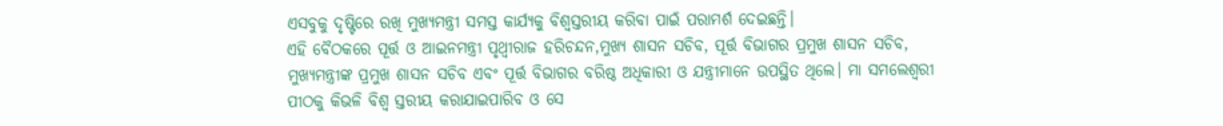ଏସବୁକୁ ଦୃଷ୍ଟିରେ ରଖି ମୁଖ୍ୟମନ୍ତ୍ରୀ ସମସ୍ତ କାର୍ଯ୍ୟକୁ ବିଶ୍ବସ୍ତରୀୟ କରିବା ପାଇଁ ପରାମର୍ଶ ଦେଇଛନ୍ତି।
ଏହି ବୈଠକରେ ପୂର୍ତ୍ତ ଓ ଆଇନମନ୍ତ୍ରୀ ପୃଥ୍ୱୀରାଜ ହରିଚନ୍ଦନ,ମୁଖ୍ୟ ଶାସନ ସଚିବ, ପୂର୍ତ୍ତ ବିଭାଗର ପ୍ରମୁଖ ଶାସନ ସଚିବ, ମୁଖ୍ୟମନ୍ତ୍ରୀଙ୍କ ପ୍ରମୁଖ ଶାସନ ସଚିବ ଏବଂ ପୂର୍ତ୍ତ ବିଭାଗର ବରିଷ୍ଠ ଅଧିକାରୀ ଓ ଯନ୍ତ୍ରୀମାନେ ଉପସ୍ଥିତ ଥିଲେ। ମା ସମଲେଶ୍ୱରୀ ପୀଠକୁ କିଭଳି ବିଶ୍ୱ ସ୍ତରୀୟ କରାଯାଇପାରିବ ଓ ସେ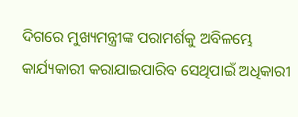ଦିଗରେ ମୁଖ୍ୟମନ୍ତ୍ରୀଙ୍କ ପରାମର୍ଶକୁ ଅବିଳମ୍ଭେ କାର୍ଯ୍ୟକାରୀ କରାଯାଇପାରିବ ସେଥିପାଇଁ ଅଧିକାରୀ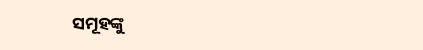ସମୂହଙ୍କୁ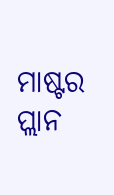ମାଷ୍ଟର ପ୍ଲାନ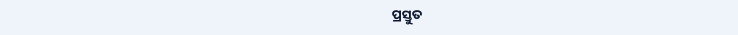ପ୍ରସ୍ତୁତ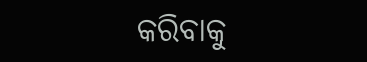କରିବାକୁ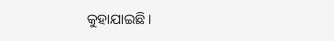କୁହାଯାଇଛି।